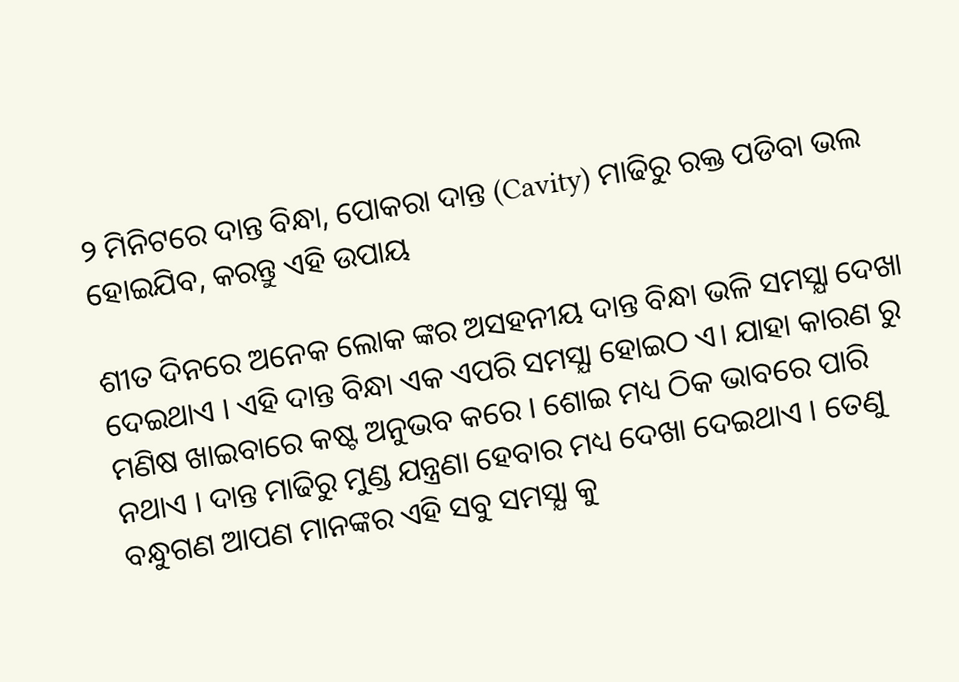୨ ମିନିଟରେ ଦାନ୍ତ ବିନ୍ଧା, ପୋକରା ଦାନ୍ତ (Cavity) ମାଢିରୁ ରକ୍ତ ପଡିବା ଭଲ ହୋଇଯିବ, କରନ୍ତୁ ଏହି ଉପାୟ

ଶୀତ ଦିନରେ ଅନେକ ଲୋକ ଙ୍କର ଅସହନୀୟ ଦାନ୍ତ ବିନ୍ଧା ଭଳି ସମସ୍ଯା ଦେଖା ଦେଇଥାଏ । ଏହି ଦାନ୍ତ ବିନ୍ଧା ଏକ ଏପରି ସମସ୍ଯା ହୋଇଠ ଏ। ଯାହା କାରଣ ରୁ ମଣିଷ ଖାଇବାରେ କଷ୍ଟ ଅନୁଭବ କରେ । ଶୋଇ ମଧ୍ୟ ଠିକ ଭାବରେ ପାରି ନଥାଏ । ଦାନ୍ତ ମାଢିରୁ ମୁଣ୍ଡ ଯନ୍ତ୍ରଣା ହେବାର ମଧ୍ୟ ଦେଖା ଦେଇଥାଏ । ତେଣୁ ବନ୍ଧୁଗଣ ଆପଣ ମାନଙ୍କର ଏହି ସବୁ ସମସ୍ଯା କୁ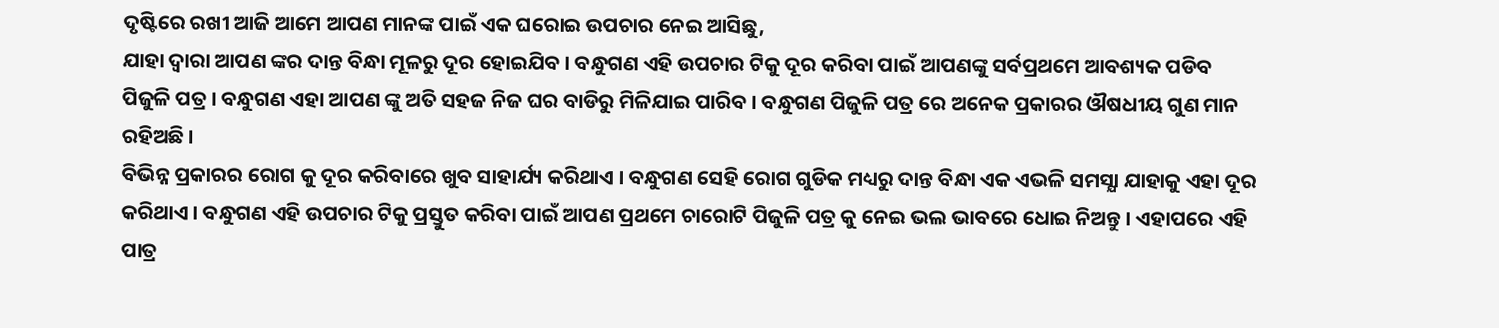ଦୃଷ୍ଟିରେ ରଖୀ ଆଜି ଆମେ ଆପଣ ମାନଙ୍କ ପାଇଁ ଏକ ଘରୋଇ ଉପଚାର ନେଇ ଆସିଛୁ,
ଯାହା ଦ୍ୱାରା ଆପଣ ଙ୍କର ଦାନ୍ତ ବିନ୍ଧା ମୂଳରୁ ଦୂର ହୋଇଯିବ । ବନ୍ଧୁଗଣ ଏହି ଉପଚାର ଟିକୁ ଦୂର କରିବା ପାଇଁ ଆପଣଙ୍କୁ ସର୍ବପ୍ରଥମେ ଆବଶ୍ୟକ ପଡିବ ପିଜୁଳି ପତ୍ର । ବନ୍ଧୁଗଣ ଏହା ଆପଣ ଙ୍କୁ ଅତି ସହଜ ନିଜ ଘର ବାଡିରୁ ମିଳିଯାଇ ପାରିବ । ବନ୍ଧୁଗଣ ପିଜୁଳି ପତ୍ର ରେ ଅନେକ ପ୍ରକାରର ଔଷଧୀୟ ଗୁଣ ମାନ ରହିଅଛି ।
ବିଭିନ୍ନ ପ୍ରକାରର ରୋଗ କୁ ଦୂର କରିବାରେ ଖୁବ ସାହାର୍ଯ୍ୟ କରିଥାଏ । ବନ୍ଧୁଗଣ ସେହି ରୋଗ ଗୁଡିକ ମଧ୍ୟରୁ ଦାନ୍ତ ବିନ୍ଧା ଏକ ଏଭଳି ସମସ୍ଯା ଯାହାକୁ ଏହା ଦୂର କରିଥାଏ । ବନ୍ଧୁଗଣ ଏହି ଉପଚାର ଟିକୁ ପ୍ରସ୍ତୁତ କରିବା ପାଇଁ ଆପଣ ପ୍ରଥମେ ଚାରୋଟି ପିଜୁଳି ପତ୍ର କୁ ନେଇ ଭଲ ଭାବରେ ଧୋଇ ନିଅନ୍ତୁ । ଏହାପରେ ଏହି ପାତ୍ର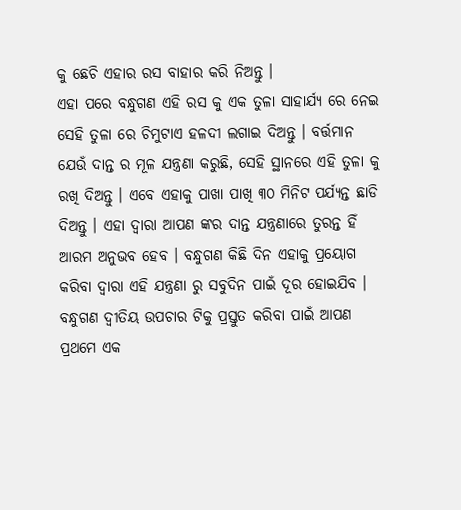କୁ ଛେଚି ଏହାର ରସ ବାହାର କରି ନିଅନ୍ତୁ ।
ଏହା ପରେ ବନ୍ଧୁଗଣ ଏହି ରସ କୁ ଏକ ତୁଳା ସାହାର୍ଯ୍ୟ ରେ ନେଇ ସେହି ତୁଳା ରେ ଚିମୁଟାଏ ହଳଦୀ ଲଗାଇ ଦିଅନ୍ତୁ । ବର୍ତ୍ତମାନ ଯେଉଁ ଦାନ୍ତ ର ମୂଳ ଯନ୍ତ୍ରଣା କରୁଛି, ସେହି ସ୍ଥାନରେ ଏହି ତୁଳା କୁ ରଖି ଦିଅନ୍ତୁ । ଏବେ ଏହାକୁ ପାଖା ପାଖି ୩୦ ମିନିଟ ପର୍ଯ୍ୟନ୍ତ ଛାଡି ଦିଅନ୍ତୁ । ଏହା ଦ୍ଵାରା ଆପଣ ଙ୍କର ଦାନ୍ତ ଯନ୍ତ୍ରଣାରେ ତୁରନ୍ତ ହିଁ ଆରମ ଅନୁଭବ ହେବ । ବନ୍ଧୁଗଣ କିଛି ଦିନ ଏହାକୁ ପ୍ରୟୋଗ କରିବା ଦ୍ଵାରା ଏହି ଯନ୍ତ୍ରଣା ରୁ ସବୁଦିନ ପାଇଁ ଦୂର ହୋଇଯିବ ।
ବନ୍ଧୁଗଣ ଦ୍ବୀତିୟ ଉପଚାର ଟିକୁ ପ୍ରସ୍ତୁତ କରିବା ପାଇଁ ଆପଣ ପ୍ରଥମେ ଏକ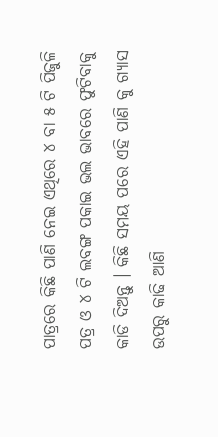ପାତ୍ରରେ କିଛି ପାଣି ନେଇ ଏଥିରେ ୪ ବା ୫ ଟି ପିଜୁଳି ପତ୍ର ଓ ୪ ଟି ଲବଙ୍ଗ ପକାଇ ଭଲ ଭାବରେ ଫୁଟିବାକୁ କାଡି ଦିଅନ୍ତୁ । କିଛି ସମୟ ପରେ ଏହି ପାଣି କୁ ଗ୍ଯାସ ଉପରୁ କାଢି ଆଣି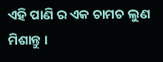ଏହି ପାଣି ର ଏକ ଚାମଚ ଲୁଣ ମିଶାନ୍ତୁ ।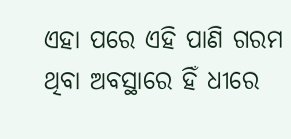ଏହା ପରେ ଏହି ପାଣି ଗରମ ଥିବା ଅବସ୍ଥାରେ ହିଁ ଧୀରେ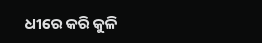ଧୀରେ କରି କୁଳି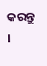କରନ୍ତୁ ।